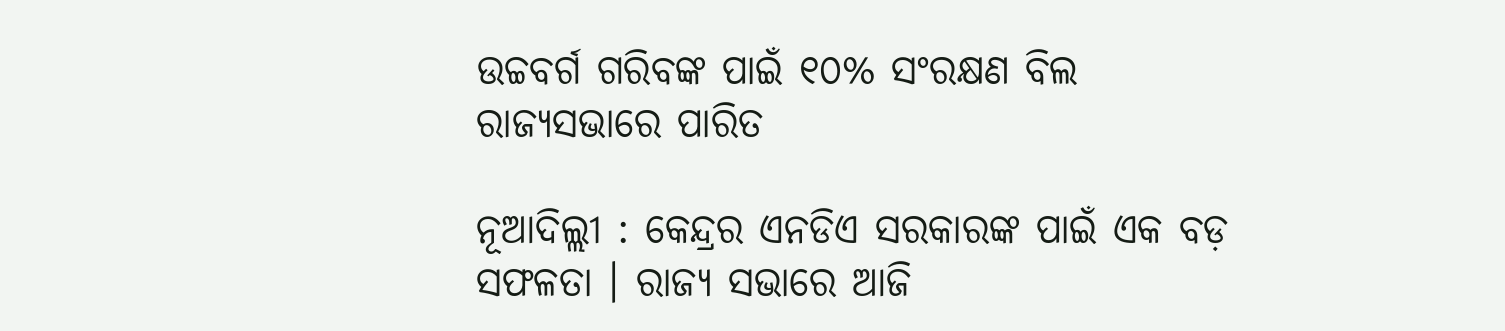ଉଚ୍ଚବର୍ଗ ଗରିବଙ୍କ ପାଇଁ ୧୦% ସଂରକ୍ଷଣ ବିଲ ରାଜ୍ୟସଭାରେ ପାରିତ

ନୂଆଦିଲ୍ଲୀ : କେନ୍ଦ୍ରର ଏନଡିଏ ସରକାରଙ୍କ ପାଇଁ ଏକ ବଡ଼ ସଫଳତା । ରାଜ୍ୟ ସଭାରେ ଆଜି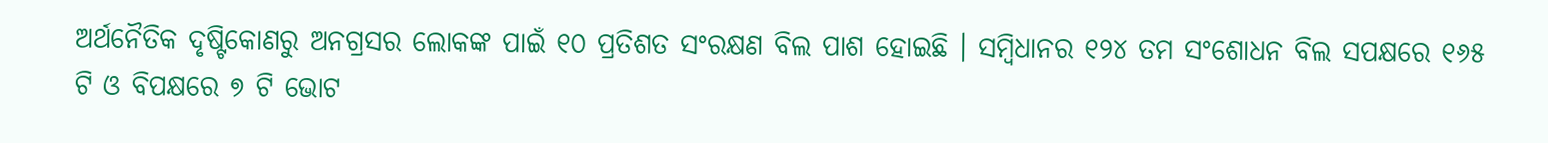ଅର୍ଥନୈତିକ ଦୃଷ୍ଟିକୋଣରୁ ଅନଗ୍ରସର ଲୋକଙ୍କ ପାଇଁ ୧୦ ପ୍ରତିଶତ ସଂରକ୍ଷଣ ବିଲ ପାଶ ହୋଇଛି । ସମ୍ବିଧାନର ୧୨୪ ତମ ସଂଶୋଧନ ବିଲ ସପକ୍ଷରେ ୧୬୫ ଟି ଓ ବିପକ୍ଷରେ ୭ ଟି ଭୋଟ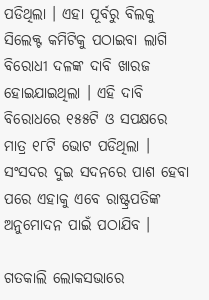ପଡିଥିଲା । ଏହା ପୂର୍ବରୁ ବିଲକୁ ସିଲେକ୍ଟ କମିଟିକୁ ପଠାଇବା ଲାଗି ବିରୋଧୀ ଦଳଙ୍କ ଦାବି ଖାରଜ ହୋଇଯାଇଥିଲା । ଏହି ଦାବି ବିରୋଧରେ ୧୫୫ଟି ଓ ସପକ୍ଷରେ ମାତ୍ର ୧୮ଟି ଭୋଟ ପଡିଥିଲା । ସଂସଦର ଦୁଇ ସଦନରେ ପାଶ ହେବା ପରେ ଏହାକୁ ଏବେ ରାଷ୍ଟ୍ରପତିଙ୍କ ଅନୁମୋଦନ ପାଇଁ ପଠାଯିବ ।

ଗତକାଲି ଲୋକସଭାରେ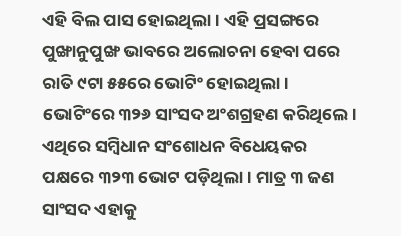ଏହି ବିଲ ପାସ ହୋଇଥିଲା । ଏହି ପ୍ରସଙ୍ଗରେ ପୁଙ୍ଖାନୁପୁଙ୍ଖ ଭାବରେ ଅଲୋଚନା ହେବା ପରେ ରାତି ୯ଟା ୫୫ରେ ଭୋଟିଂ ହୋଇଥିଲା। ଭୋଟିଂରେ ୩୨୬ ସାଂସଦ ଅଂଶଗ୍ରହଣ କରିଥିଲେ। ଏଥିରେ ସମ୍ବିଧାନ ସଂଶୋଧନ ବିଧେୟକର ପକ୍ଷରେ ୩୨୩ ଭୋଟ ପଡ଼ିଥିଲା। ମାତ୍ର ୩ ଜଣ ସାଂସଦ ଏହାକୁ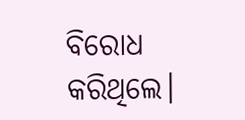ବିରୋଧ କରିଥିଲେ।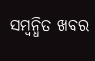ସମ୍ବନ୍ଧିତ ଖବର